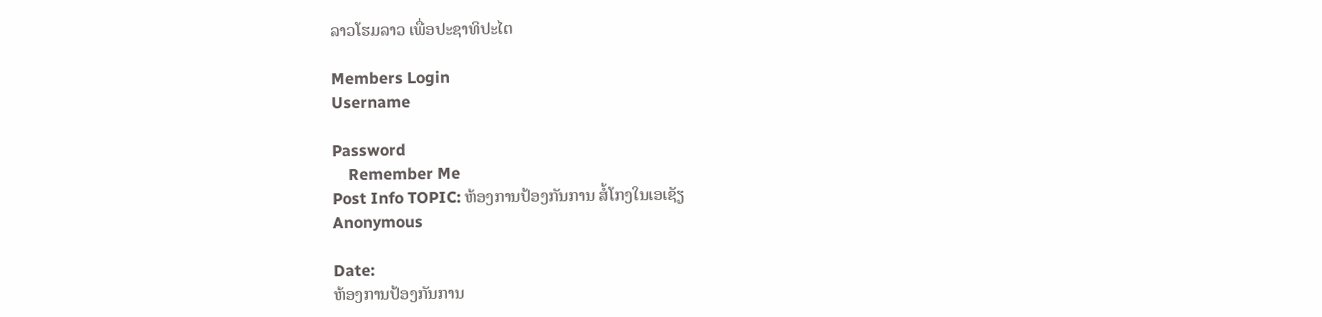ລາວໂຮມລາວ ເພື່ອປະຊາທິປະໄຕ

Members Login
Username

Password
    Remember Me
Post Info TOPIC: ຫ້ອງການປ້ອງກັນການ ສໍ້ໂກງໃນເອເຊັຽ
Anonymous

Date:
ຫ້ອງການປ້ອງກັນການ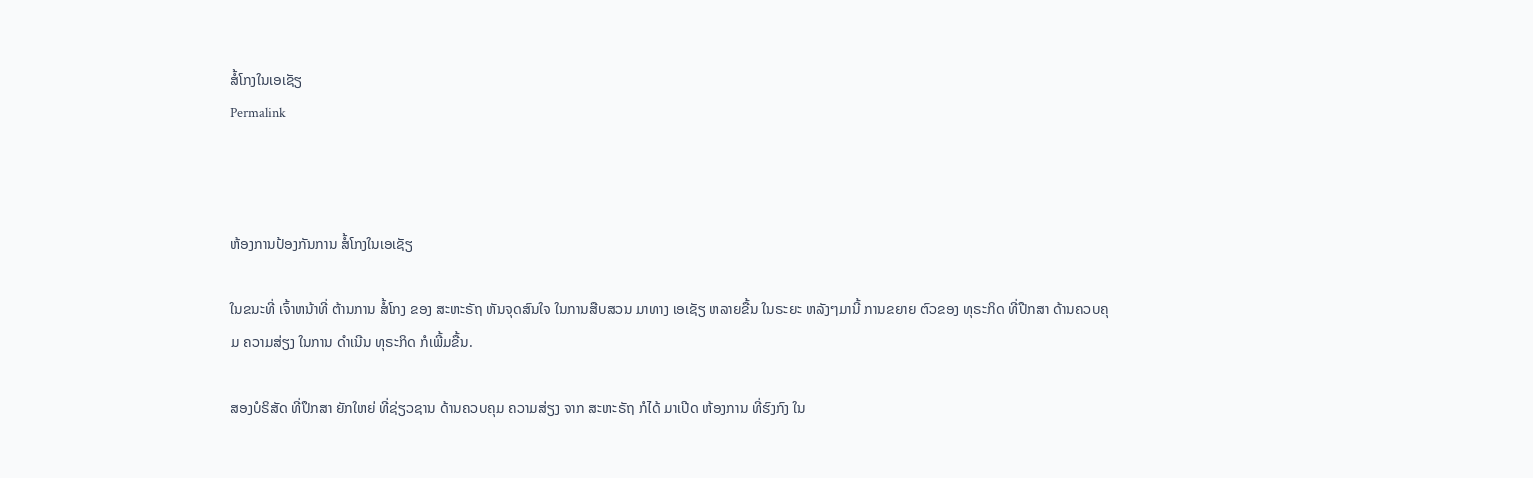ສໍ້ໂກງໃນເອເຊັຽ
Permalink



ຫ້ອງການປ້ອງກັນການ ສໍ້ໂກງໃນເອເຊັຽ

ໃນຂນະທີ່ ເຈົ້າຫນ້າທີ່ ຕ້ານການ ສໍ້ໂກງ ຂອງ ສະຫະຣັຖ ຫັນຈຸດສົນໃຈ ໃນການສືບສວນ ມາທາງ ເອເຊັຽ ຫລາຍຂື້ນ ໃນຣະຍະ ຫລັງໆມານີ້ ການຂຍາຍ ຕົວຂອງ ທຸຣະກິດ ທີ່ປືກສາ ດ້ານຄວບຄຸມ ຄວາມສ່ຽງ ໃນການ ດຳເນີນ ທຸຣະກິດ ກໍເພີ້ມຂື້ນ.

ສອງບໍຣິສັດ ທີ່ປຶກສາ ຍັກໃຫຍ່ ທີ່ຊ່ຽວຊານ ດ້ານຄວບຄຸມ ຄວາມສ່ຽງ ຈາກ ສະຫະຣັຖ ກໍໄດ້ ມາເປີດ ຫ້ອງການ ທີ່ຮົງກົງ ໃນ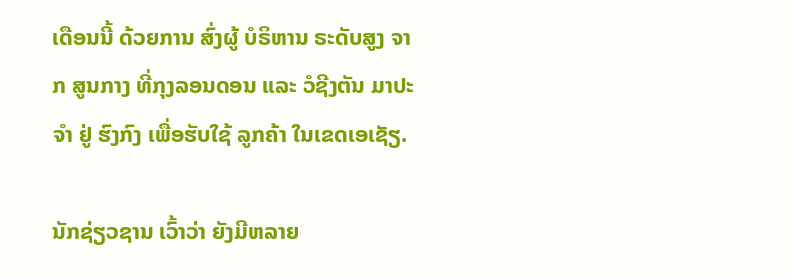ເດືອນນີ້ ດ້ວຍການ ສົ່ງຜູ້ ບໍຣິຫານ ຣະດັບສູງ ຈາກ ສູນກາງ ທີ່ກຸງລອນດອນ ແລະ ວໍຊີງຕັນ ມາປະຈຳ ຢູ່ ຮົງກົງ ເພື່ອຮັບໃຊ້ ລູກຄ້າ ໃນເຂດເອເຊັຽ.

ນັກຊ່ຽວຊານ ເວົ້າວ່າ ຍັງມີຫລາຍ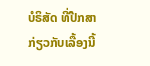ບໍຣິສັດ ທີ່ປືກສາ ກ່ຽວກັບເລື້ອງນີ້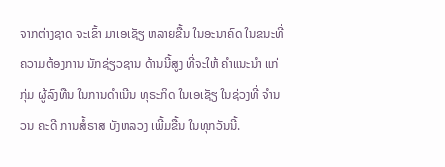ຈາກຕ່າງຊາດ ຈະເຂົ້າ ມາເອເຊັຽ ຫລາຍຂື້ນ ໃນອະນາຄົດ ໃນຂນະທີ່ ຄວາມຕ້ອງການ ນັກຊ່ຽວຊານ ດ້ານນີ້ສູງ ທີ່ຈະໃຫ້ ຄຳແນະນຳ ແກ່ກຸ່ມ ຜູ້ລົງທືນ ໃນການດຳເນີນ ທຸຣະກິດ ໃນເອເຊັຽ ໃນຊ່ວງທີ່ ຈຳນວນ ຄະດີ ການສໍ້ຣາສ ບັງຫລວງ ເພີ້ມຂື້ນ ໃນທຸກວັນນີ້.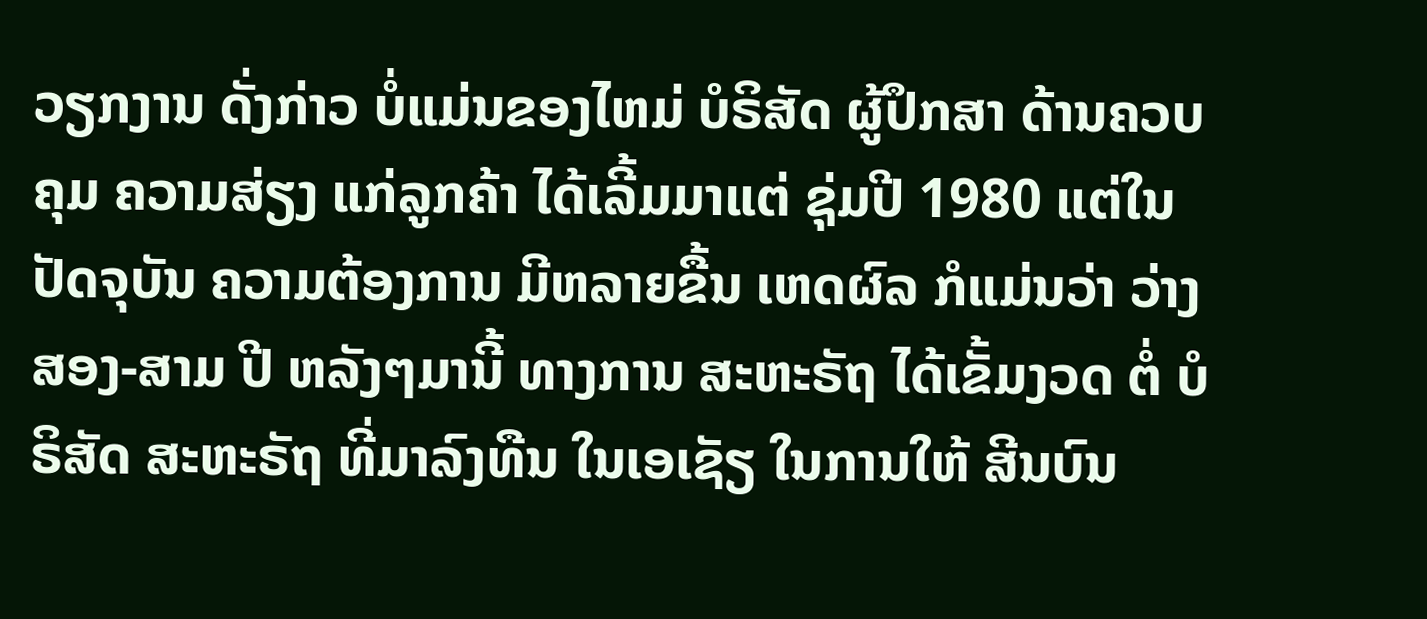ວຽກງານ ດັ່ງກ່າວ ບໍ່ແມ່ນຂອງໄຫມ່ ບໍຣິສັດ ຜູ້ປຶກສາ ດ້ານຄວບຄຸມ ຄວາມສ່ຽງ ແກ່ລູກຄ້າ ໄດ້ເລີ້ມມາແຕ່ ຊຸ່ມປີ 1980 ແຕ່ໃນ ປັດຈຸບັນ ຄວາມຕ້ອງການ ມີຫລາຍຂື້ນ ເຫດຜົລ ກໍແມ່ນວ່າ ວ່າງສອງ-ສາມ ປີ ຫລັງໆມານີ້ ທາງການ ສະຫະຣັຖ ໄດ້ເຂັ້ມງວດ ຕໍ່ ບໍຣິສັດ ສະຫະຣັຖ ທີ່ມາລົງທືນ ໃນເອເຊັຽ ໃນການໃຫ້ ສີນບົນ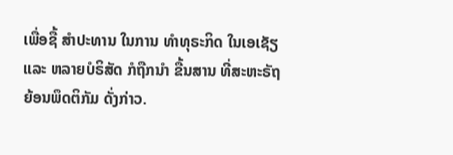ເພື່ອຊື້ ສຳປະທານ ໃນການ ທຳທຸຣະກິດ ໃນເອເຊັຽ ແລະ ຫລາຍບໍຣິສັດ ກໍຖືກນຳ ຂື້ນສານ ທີ່ສະຫະຣັຖ ຍ້ອນພຶດຕິກັມ ດັ່ງກ່າວ.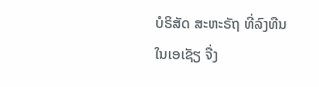ບໍຣິສັດ ສະຫະຣັຖ ທີ່ລົງທືນ ໃນເອເຊັຽ ຈື່ງ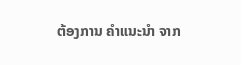ຕ້ອງການ ຄຳແນະນຳ ຈາກ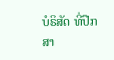ບໍຣິສັດ ທີ່ປືກສາ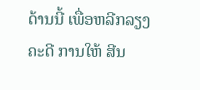ດ້ານນີ້ ເພື່ອຫລີກລຽງ ຄະດີ ການໃຫ້ ສີນ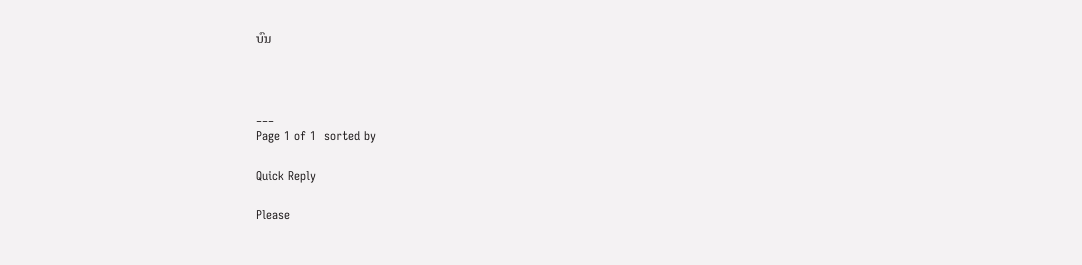ບົນ



___
Page 1 of 1  sorted by

Quick Reply

Please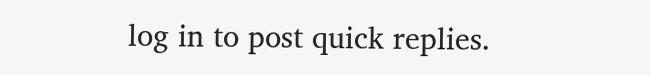log in to post quick replies.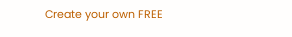Create your own FREE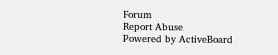Forum
Report Abuse
Powered by ActiveBoard